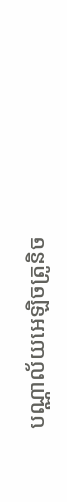បណ្ណាល័យអេឡិចត្រូនិច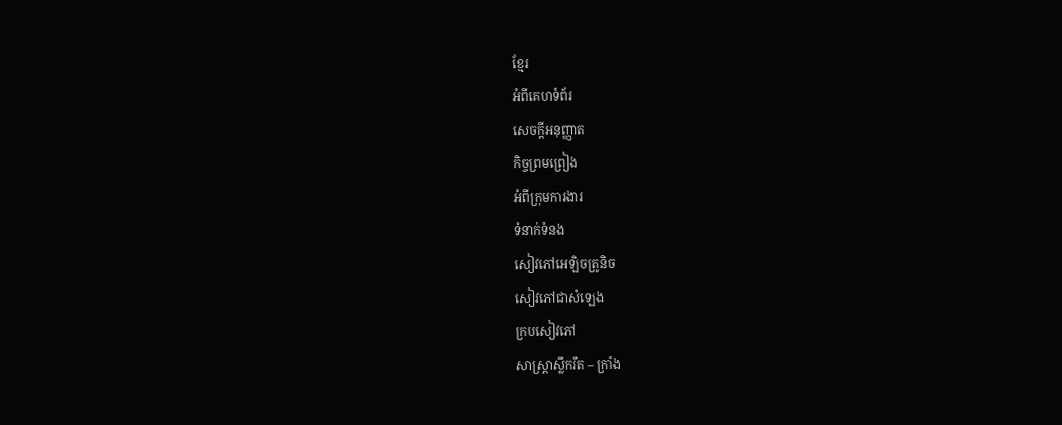ខ្មែរ
អំពីគេហទំព័រ
សេចក្ដីអនុញ្ញាត
កិច្ចព្រមព្រៀង
អំពីក្រុមការងារ
ទំនាក់ទំនង
សៀវភៅអេឡិចត្រូនិច
សៀវភៅជាសំឡេង
ក្របសៀវភៅ
សាស្ត្រាស្លឹករឹត – ក្រាំង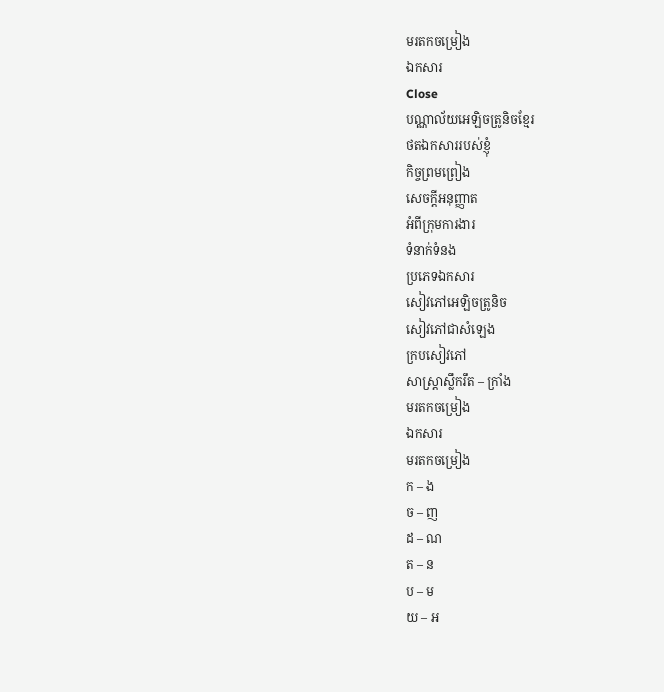មរតកចម្រៀង
ឯកសារ
Close
បណ្ណាល័យអេឡិចត្រូនិចខ្មែរ
ថតឯកសាររបស់ខ្ញុំ
កិច្ចព្រមព្រៀង
សេចក្ដីអនុញ្ញាត
អំពីក្រុមការងារ
ទំនាក់ទំនង
ប្រភេទឯកសារ
សៀវភៅអេឡិចត្រូនិច
សៀវភៅជាសំឡេង
ក្របសៀវភៅ
សាស្ត្រាស្លឹករឹត – ក្រាំង
មរតកចម្រៀង
ឯកសារ
មរតកចម្រៀង
ក – ង
ច – ញ
ដ – ណ
ត – ន
ប – ម
យ – អ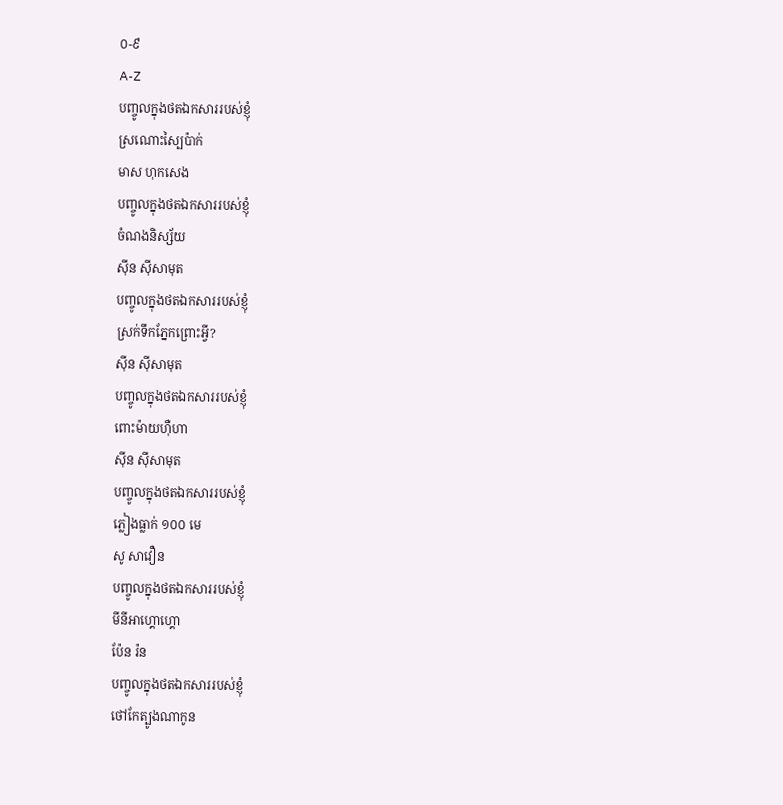០-៩
A-Z
បញ្ចូលក្នុងថតឯកសាររបស់ខ្ញុំ
ស្រណោះស្បៃប៉ាក់
មាស ហុកសេង
បញ្ចូលក្នុងថតឯកសាររបស់ខ្ញុំ
ចំណងនិស្ស័យ
ស៊ីន ស៊ីសាមុត
បញ្ចូលក្នុងថតឯកសាររបស់ខ្ញុំ
ស្រក់ទឹកភ្នែកព្រោះអ្វី?
ស៊ីន ស៊ីសាមុត
បញ្ចូលក្នុងថតឯកសាររបស់ខ្ញុំ
ពោះម៉ាយហ៊ឺហា
ស៊ីន ស៊ីសាមុត
បញ្ចូលក្នុងថតឯកសាររបស់ខ្ញុំ
ភ្លៀងធ្លាក់ ១០០ មេ
សូ សាវឿន
បញ្ចូលក្នុងថតឯកសាររបស់ខ្ញុំ
មីនីអាហ្គោហ្គោ
ប៉ែន រ៉ន
បញ្ចូលក្នុងថតឯកសាររបស់ខ្ញុំ
ថៅកែត្បូងណាកូន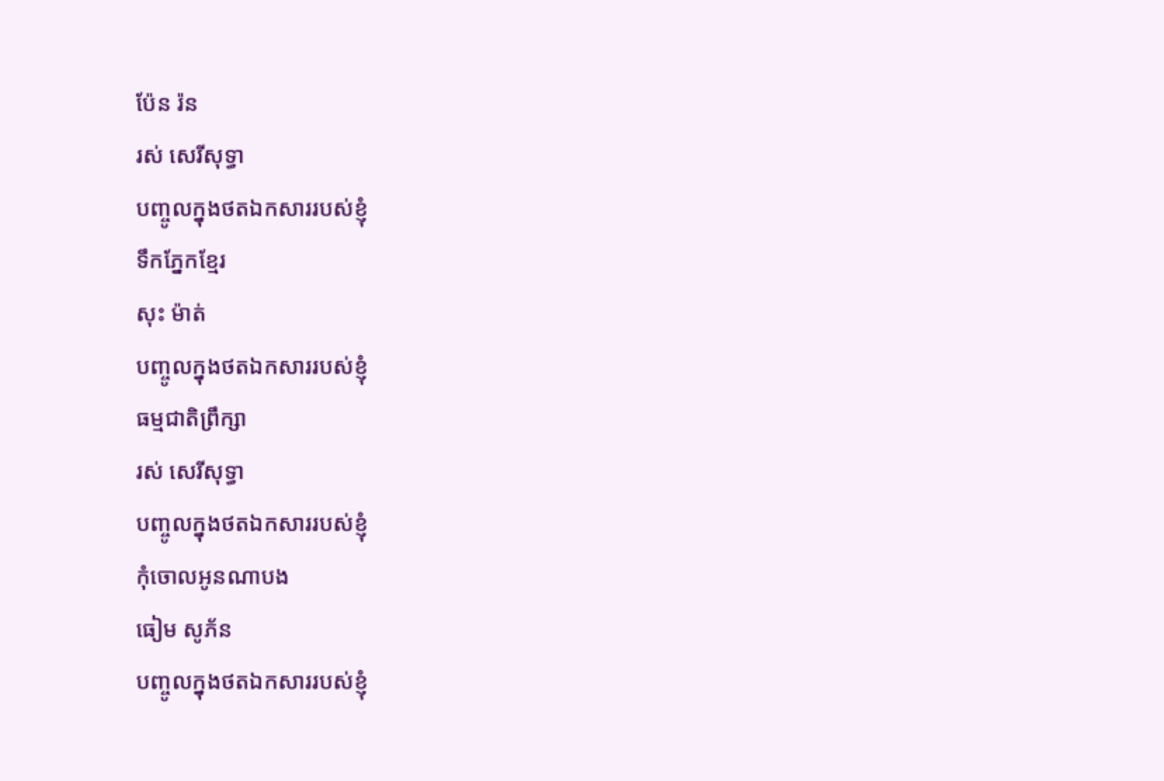ប៉ែន រ៉ន
រស់ សេរីសុទ្ធា
បញ្ចូលក្នុងថតឯកសាររបស់ខ្ញុំ
ទឹកភ្នែកខ្មែរ
សុះ ម៉ាត់
បញ្ចូលក្នុងថតឯកសាររបស់ខ្ញុំ
ធម្មជាតិព្រឹក្សា
រស់ សេរីសុទ្ធា
បញ្ចូលក្នុងថតឯកសាររបស់ខ្ញុំ
កុំចោលអូនណាបង
ធៀម សូភ័ន
បញ្ចូលក្នុងថតឯកសាររបស់ខ្ញុំ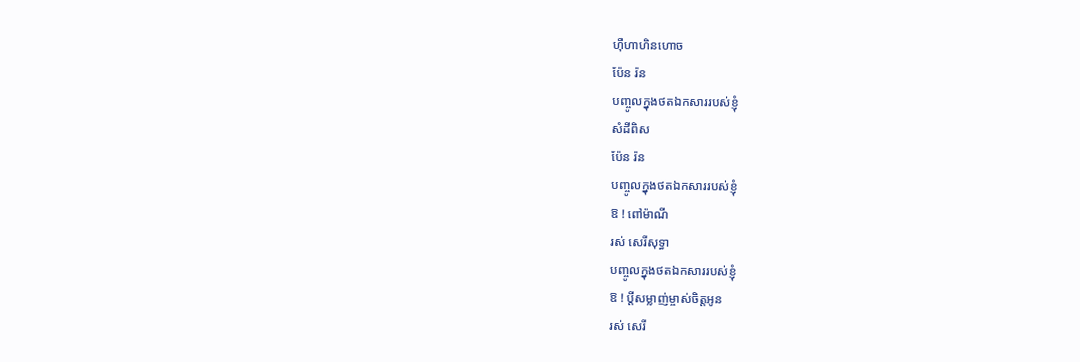ហ៊ឺហាហិនហោច
ប៉ែន រ៉ន
បញ្ចូលក្នុងថតឯកសាររបស់ខ្ញុំ
សំដីពិស
ប៉ែន រ៉ន
បញ្ចូលក្នុងថតឯកសាររបស់ខ្ញុំ
ឱ ! ពៅម៉ាណី
រស់ សេរីសុទ្ធា
បញ្ចូលក្នុងថតឯកសាររបស់ខ្ញុំ
ឱ ! ប្ដីសម្លាញ់ម្ចាស់ចិត្តអូន
រស់ សេរី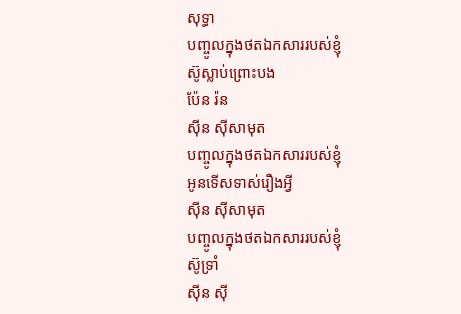សុទ្ធា
បញ្ចូលក្នុងថតឯកសាររបស់ខ្ញុំ
ស៊ូស្លាប់ព្រោះបង
ប៉ែន រ៉ន
ស៊ីន ស៊ីសាមុត
បញ្ចូលក្នុងថតឯកសាររបស់ខ្ញុំ
អូនទើសទាស់រឿងអ្វី
ស៊ីន ស៊ីសាមុត
បញ្ចូលក្នុងថតឯកសាររបស់ខ្ញុំ
ស៊ូទ្រាំ
ស៊ីន ស៊ី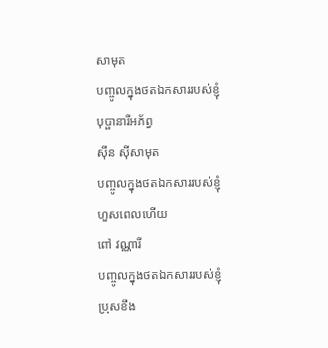សាមុត
បញ្ចូលក្នុងថតឯកសាររបស់ខ្ញុំ
បុប្ផានារីអភ័ព្វ
ស៊ីន ស៊ីសាមុត
បញ្ចូលក្នុងថតឯកសាររបស់ខ្ញុំ
ហួសពេលហើយ
ពៅ វណ្ណារី
បញ្ចូលក្នុងថតឯកសាររបស់ខ្ញុំ
ប្រុសខឹង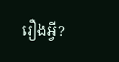រឿងអ្វី?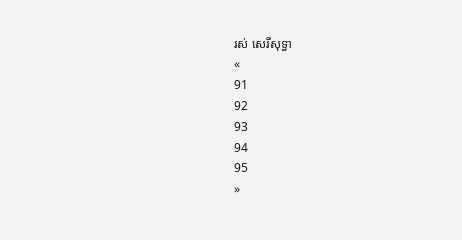រស់ សេរីសុទ្ធា
«
91
92
93
94
95
»